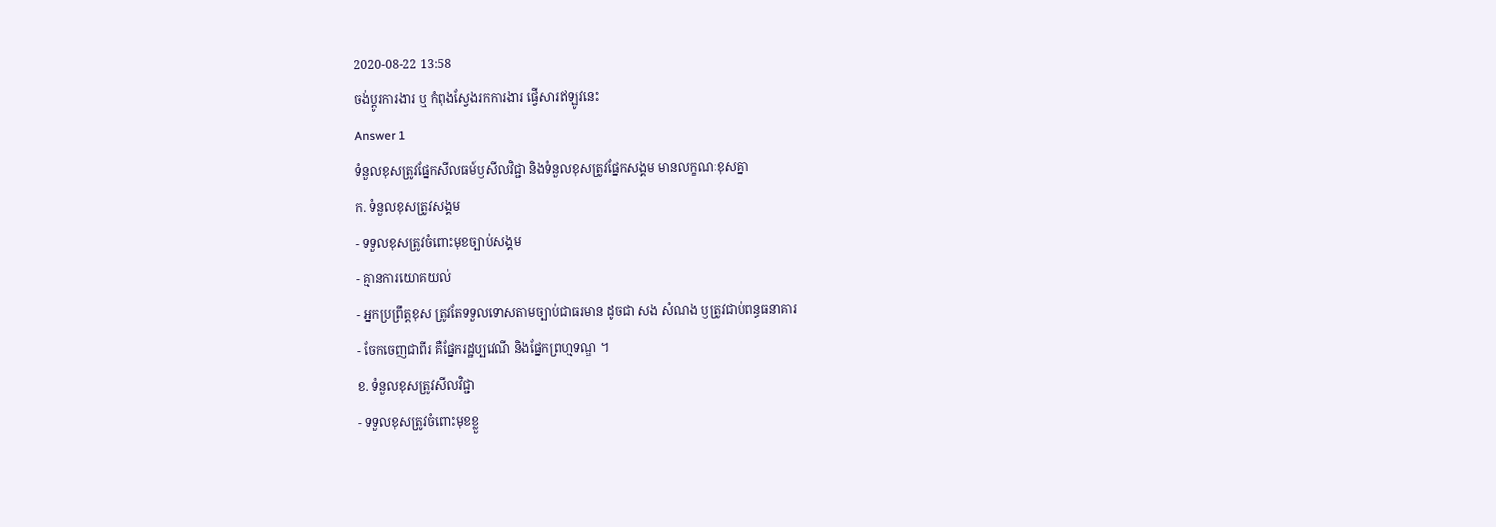2020-08-22 13:58
ចង់ប្តូរការងារ ឬ កំពុងស្វែងរកការងារ ផ្វើសារឥឡូវនេះ
Answer 1
ទំនួលខុសត្រូវផ្នែកសីលធម៍ឫសីលវិជ្ជា និងទំនួលខុសត្រូវផ្នែកសង្គម មានលក្ខណៈខុសគ្នា
ក. ទំនួលខុសត្រូវសង្គម
- ទទួលខុសត្រូវចំពោះមុខច្បាប់សង្គម
- គ្មានការយោគយល់
- អ្នកប្រព្រឹត្តខុស ត្រូវតែទទួលទោសតាមច្បាប់ជាធរមាន ដូចជា សង សំណង ឫត្រូវជាប់ពន្ធធនាគារ
- ចែកចេញជាពីរ គឺផ្នែករដ្ឋប្បវេណី និងផ្នែកព្រហ្មទណ្ឌ ។
ខ. ទំនួលខុសត្រូវសីលវិជ្ជា
- ទទួលខុសត្រូវចំពោះមុខខ្លួ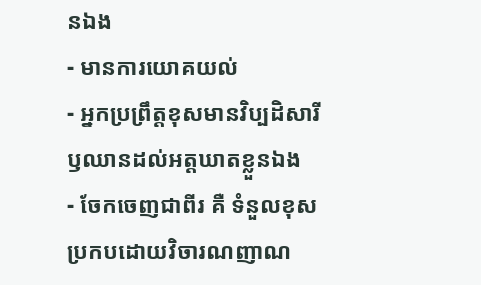នឯង
- មានការយោគយល់
- អ្នកប្រព្រឹត្តខុសមានវិប្បដិសារី ឫឈានដល់អត្តឃាតខ្លួនឯង
- ចែកចេញជាពីរ គឺ ទំនួលខុសប្រកបដោយវិចារណញាណ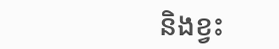និងខ្វះ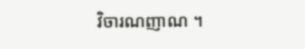វិចារណញាណ ។